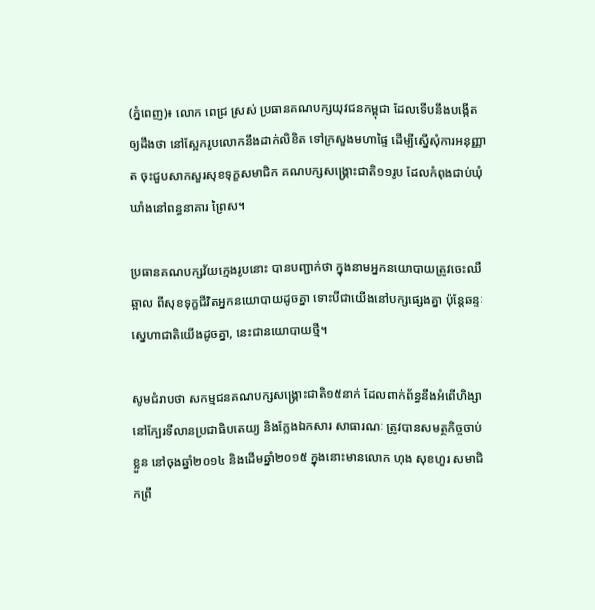(ភ្នំពេញ)៖ លោក ពេជ្រ ស្រស់ ប្រធានគណបក្សយុវជនកម្ពុជា ដែលទើបនឹងបង្កើតឲ្យដឹងថា នៅស្អែករូបលោកនឹងដាក់លិខិត ទៅក្រសួងមហាផ្ទៃ ដើម្បីស្នើសុំការអនុញ្ញាត ចុះជួបសាកសួរសុខទុក្ខសមាជិក គណបក្សសង្គ្រោះជាតិ១១រូប ដែលកំពុងជាប់ឃុំឃាំងនៅពន្ធនាគារ ព្រៃស។

ប្រធានគណបក្សវ័យក្មេងរូបនោះ បានបញ្ជាក់ថា ក្នុងនាមអ្នកនយោបាយត្រូវចេះឈឺឆ្អាល ពីសុខទុក្ខជីវិតអ្នកនយោបាយដូចគ្នា ទោះបីជាយើងនៅបក្សផ្សេងគ្នា ប៉ុន្តែឆន្ទៈស្នេហាជាតិយើងដូចគ្នា, នេះជានយោបាយថ្មី។

សូមជំរាបថា សកម្មជនគណបក្សសង្រ្គោះជាតិ១៥នាក់ ដែលពាក់ព័ន្ធនឹងអំពើហិង្សា នៅក្បែរទីលានប្រជាធិបតេយ្យ និងក្លែងឯកសារ សាធារណៈ ត្រូវបានសមត្ថកិច្ចចាប់ខ្លួន នៅចុងឆ្នាំ២០១៤ និងដើមឆ្នាំ២០១៥ ក្នុងនោះមានលោក ហុង សុខហួរ សមាជិកព្រឹ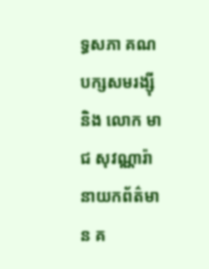ទ្ធសភា គណបក្សសមរង្ស៊ី និង លោក មាជ សុវណ្ណារ៉ា នាយកព័ត៌មាន គ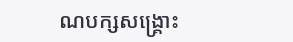ណបក្សសង្រ្គោះ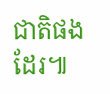ជាតិផងដែរ៕